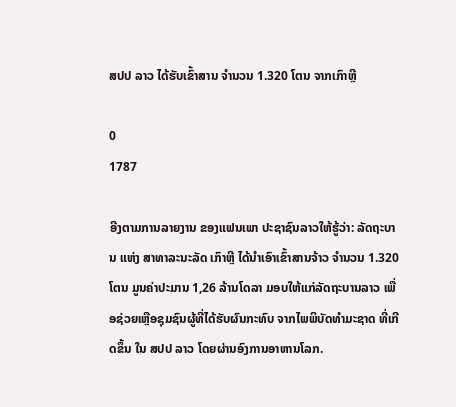ສປປ ລາວ ໄດ້ຮັບເຂົ້າສານ ຈຳນວນ 1.320 ໂຕນ ຈາກເກົາຫຼີ

0
1787

ອີງຕາມການລາຍງານ ຂອງແຟນເພາ ປະຊາຊົນລາວໃຫ້ຮູ້ວ່າ: ລັດຖະບານ ແຫ່ງ ສາທາລະນະລັດ ເກົາຫຼີ ໄດ້ນຳເອົາເຂົ້າສານຈ້າວ ຈຳນວນ 1.320 ໂຕນ ມູນຄ່າປະມານ 1,26 ລ້ານໂດລາ ມອບໃຫ້ແກ່ລັດຖະບານລາວ ເພື່ອຊ່ວຍເຫຼືອຊຸມຊົນຜູ້ທີ່ໄດ້ຮັບຜົນກະທົບ ຈາກໄພພິບັດທໍາມະຊາດ ທີ່ເກີດຂຶ້ນ ໃນ ສປປ ລາວ ໂດຍຜ່ານອົງການອາຫານໂລກ.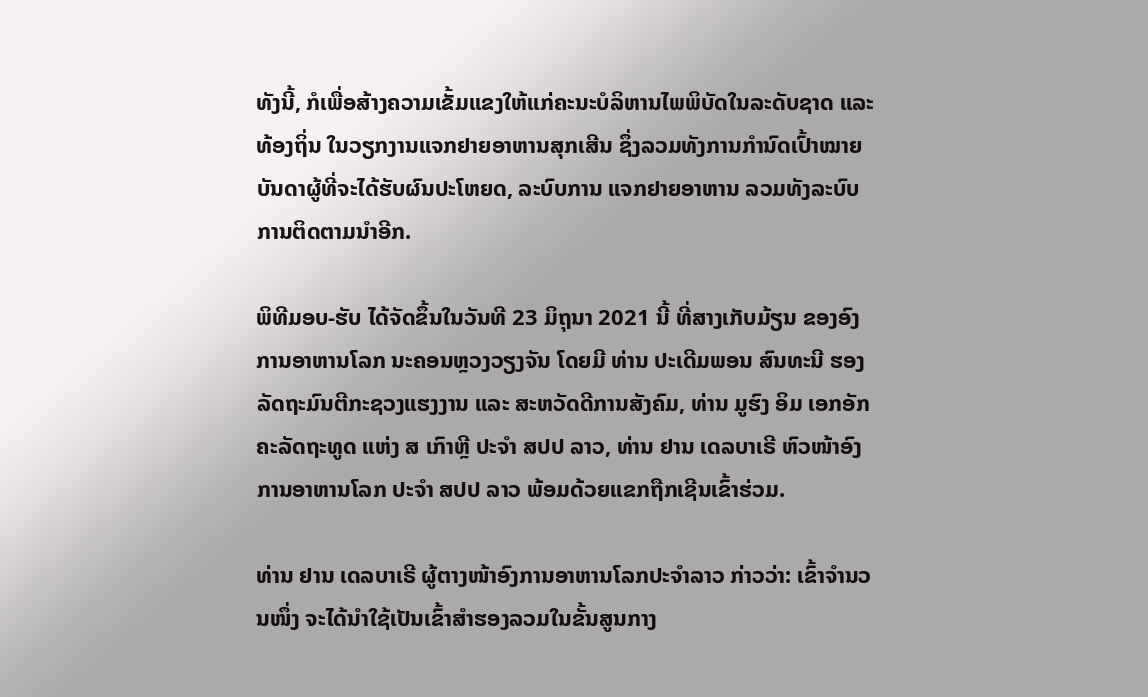ທັງນີ້, ກໍເພື່ອສ້າງຄວາມເຂັ້ມແຂງໃຫ້ແກ່ຄະນະບໍລິຫານໄພພິບັດໃນລະດັບຊາດ ແລະ ທ້ອງຖິ່ນ ໃນວຽກງານແຈກຢາຍອາຫານສຸກເສີນ ຊຶ່ງລວມທັງການກໍານົດເປົ້າໝາຍ ບັນດາຜູ້ທີ່ຈະໄດ້ຮັບຜົນປະໂຫຍດ, ລະບົບການ ແຈກຢາຍອາຫານ ລວມທັງລະບົບການຕິດຕາມນຳອີກ.

ພິທີມອບ-ຮັບ ໄດ້ຈັດຂຶ້ນໃນວັນທີ 23 ມິຖຸນາ 2021 ນີ້ ທີ່ສາງເກັບມ້ຽນ ຂອງອົງການອາຫານໂລກ ນະຄອນຫຼວງວຽງຈັນ ໂດຍມີ ທ່ານ ປະເດີມພອນ ສົນທະນີ ຮອງລັດຖະມົນຕີກະຊວງແຮງງານ ແລະ ສະຫວັດດີການສັງຄົມ, ທ່ານ ມູຮົງ ອິມ ເອກອັກຄະລັດຖະທູດ ແຫ່ງ ສ ເກົາຫຼີ ປະຈຳ ສປປ ລາວ, ທ່ານ ຢານ ເດລບາເຣີ ຫົວໜ້າອົງການອາຫານໂລກ ປະຈຳ ສປປ ລາວ ພ້ອມດ້ວຍແຂກຖືກເຊີນເຂົ້າຮ່ວມ.

ທ່ານ ຢານ ເດລບາເຣີ ຜູ້ຕາງໜ້າອົງການອາຫານໂລກປະຈໍາລາວ ກ່າວວ່າ: ເຂົ້າຈໍານວນໜຶ່ງ ຈະໄດ້ນໍາໃຊ້ເປັນເຂົ້າສໍາຮອງລວມໃນຂັ້ນສູນກາງ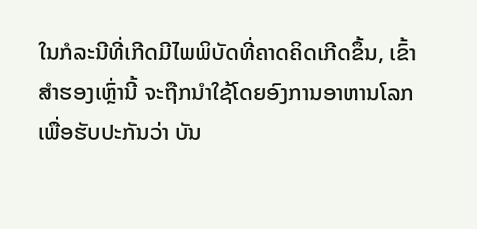ໃນກໍລະນີທີ່ເກີດມີໄພພິບັດທີ່ຄາດຄິດເກີດຂຶ້ນ, ເຂົ້າສໍາຮອງເຫຼົ່ານີ້ ຈະຖືກນໍາໃຊ້ໂດຍອົງການອາຫານໂລກ ເພື່ອຮັບປະກັນວ່າ ບັນ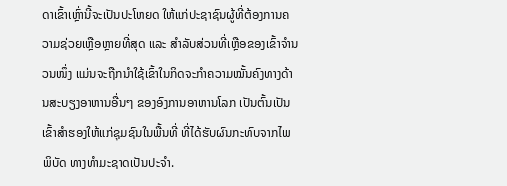ດາເຂົ້າເຫຼົ່ານີ້ຈະເປັນປະໂຫຍດ ໃຫ້ແກ່ປະຊາຊົນຜູ້ທີ່ຕ້ອງການຄວາມຊ່ວຍເຫຼືອຫຼາຍທີ່ສຸດ ແລະ ສໍາລັບສ່ວນທີ່ເຫຼືອຂອງເຂົ້າຈຳນວນໜຶ່ງ ແມ່ນຈະຖືກນໍາໃຊ້ເຂົ້າໃນກິດຈະກໍາຄວາມໝັ້ນຄົງທາງດ້ານສະບຽງອາຫານອື່ນໆ ຂອງອົງການອາຫານໂລກ ເປັນຕົ້ນເປັນເຂົ້າສໍາຮອງໃຫ້ແກ່ຊຸມຊົນໃນພື້ນທີ່ ທີ່ໄດ້ຮັບຜົນກະທົບຈາກໄພພິບັດ ທາງທໍາມະຊາດເປັນປະຈໍາ.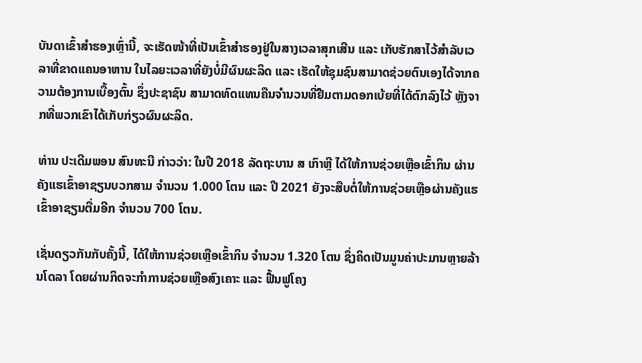ບັນດາເຂົ້າສໍາຮອງເຫຼົ່ານີ້, ຈະເຮັດໜ້າທີ່ເປັນເຂົ້າສໍາຮອງຢູ່ໃນສາງເວລາສຸກເສີນ ແລະ ເກັບຮັກສາໄວ້ສໍາລັບເວລາທີ່ຂາດແຄນອາຫານ ໃນໄລຍະເວລາທີ່ຍັງບໍ່ມີຜົນຜະລິດ ແລະ ເຮັດໃຫ້ຊຸມຊົນສາມາດຊ່ວຍຕົນເອງໄດ້ຈາກຄວາມຕ້ອງການເບື້ອງຕົ້ນ ຊຶ່ງປະຊາຊົນ ສາມາດທົດແທນຄືນຈໍານວນທີ່ຢືມຕາມດອກເບ້ຍທີ່ໄດ້ຕົກລົງໄວ້ ຫຼັງຈາກທີ່ພວກເຂົາໄດ້ເກັບກ່ຽວຜົນຜະລິດ.

ທ່ານ ປະເດີມພອນ ສົນທະນີ ກ່າວວ່າ: ໃນປີ 2018 ລັດຖະບານ ສ ເກົາຫຼີ ໄດ້ໃຫ້ການຊ່ວຍເຫຼືອເຂົ້າກິນ ຜ່ານຄັງແຮເຂົ້າອາຊຽນບວກສາມ ຈໍານວນ 1.000 ໂຕນ ແລະ ປີ 2021 ຍັງຈະສືບຕໍ່ໃຫ້ການຊ່ວຍເຫຼືອຜ່ານຄັງແຮເຂົ້າອາຊຽນຕື່ມອີກ ຈໍານວນ 700 ໂຕນ.

ເຊັ່ນດຽວກັນກັບຄັ້ງນີ້, ໄດ້ໃຫ້ການຊ່ວຍເຫຼືອເຂົ້າກິນ ຈຳນວນ 1.320 ໂຕນ ຊຶ່ງຄິດເປັນມູນຄ່າປະມານຫຼາຍລ້ານໂດລາ ໂດຍຜ່ານກິດຈະກຳການຊ່ວຍເຫຼືອສົງເຄາະ ແລະ ຟື້ນຟູໂຄງ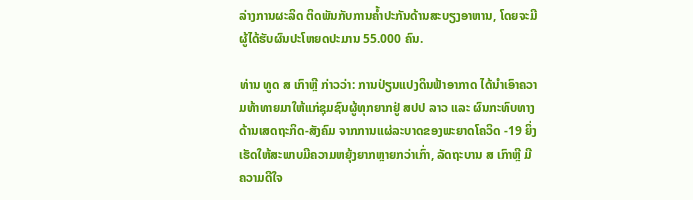ລ່າງການຜະລິດ ຕິດພັນກັບການຄໍ້າປະກັນດ້ານສະບຽງອາຫານ, ໂດຍຈະມີຜູ້ໄດ້ຮັບຜົນປະໂຫຍດປະມານ 55.000 ຄົນ.

ທ່ານ ທູດ ສ ເກົາຫຼີ ກ່າວວ່າ: ການປ່ຽນແປງດິນຟ້າອາກາດ ໄດ້ນໍາເອົາຄວາມທ້າທາຍມາໃຫ້ແກ່ຊຸມຊົນຜູ້ທຸກຍາກຢູ່ ສປປ ລາວ ແລະ ຜົນກະທົບທາງດ້ານເສດຖະກິດ-ສັງຄົມ ຈາກການແຜ່ລະບາດຂອງພະຍາດໂຄວິດ -19 ຍິ່ງເຮັດໃຫ້ສະພາບມີຄວາມຫຍຸ້ງຍາກຫຼາຍກວ່າເກົ່າ, ລັດຖະບານ ສ ເກົາຫຼີ ມີຄວາມດີໃຈ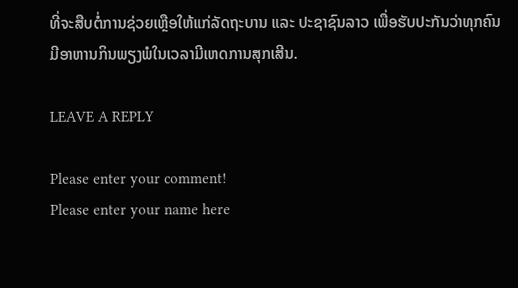ທີ່ຈະສືບຕໍ່ການຊ່ວຍເຫຼືອໃຫ້ແກ່ລັດຖະບານ ແລະ ປະຊາຊົນລາວ ເພື່ອຮັບປະກັນວ່າທຸກຄົນມີອາຫານກິນພຽງພໍໃນເວລາມີເຫດການສຸກເສີນ.

LEAVE A REPLY

Please enter your comment!
Please enter your name here